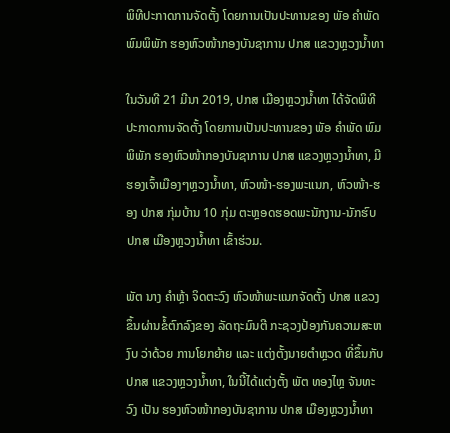ພິທີປະກາດການຈັດຕັ້ງ ໂດຍການເປັນປະທານຂອງ ພັອ ຄຳພັດ ພົມພິພັກ ຮອງຫົວໜ້າກອງບັນຊາການ ປກສ ແຂວງຫຼວງນ້ຳທາ

ໃນວັນທີ 21 ມີນາ 2019, ປກສ ເມືອງຫຼວງນໍ້າທາ ໄດ້ຈັດພິທີປະກາດການຈັດຕັ້ງ ໂດຍການເປັນປະທານຂອງ ພັອ ຄຳພັດ ພົມພິພັກ ຮອງຫົວໜ້າກອງບັນຊາການ ປກສ ແຂວງຫຼວງນ້ຳທາ, ມີ ຮອງເຈົ້າເມືອງໆຫຼວງນ້ຳທາ, ຫົວໜ້າ-ຮອງພະແນກ, ຫົວໜ້າ-ຮອງ ປກສ ກຸ່ມບ້ານ 10 ກຸ່ມ ຕະຫຼອດຮອດພະນັກງານ-ນັກຮົບ ປກສ ເມືອງຫຼວງນ້ຳທາ ເຂົ້າຮ່ວມ.

ພັຕ ນາງ ຄໍາຫຼ້າ ຈິດຕະວົງ ຫົວໜ້າພະແນກຈັດຕັ້ງ ປກສ ແຂວງ ຂຶ້ນຜ່ານຂໍ້ຕົກລົງຂອງ ລັດຖະມົນຕີ ກະຊວງປ້ອງກັນຄວາມສະຫງົບ ວ່າດ້ວຍ ການໂຍກຍ້າຍ ແລະ ແຕ່ງຕັ້ງນາຍຕຳຫຼວດ ທີ່ຂຶ້ນກັບ ປກສ ແຂວງຫຼວງນ້ຳທາ, ໃນນີ້ໄດ້ແຕ່ງຕັ້ງ ພັຕ ທອງໄຫຼ ຈັນທະວົງ ເປັນ ຮອງຫົວໜ້າກອງບັນຊາການ ປກສ ເມືອງຫຼວງນ້ຳທາ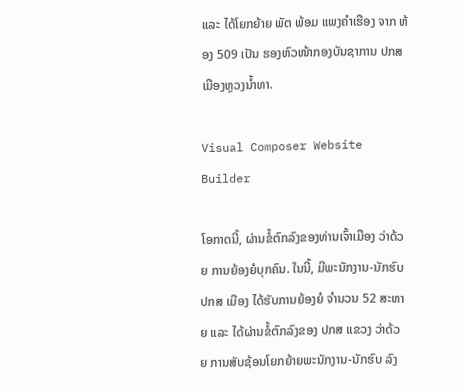ແລະ ໄດ້ໂຍກຍ້າຍ ພັຕ ພ້ອມ ແພງຄຳເຮືອງ ຈາກ ຫ້ອງ 509 ເປັນ ຮອງຫົວໜ້າກອງບັນຊາການ ປກສ ເມືອງຫຼວງນ້ຳທາ.

Visual Composer Website Builder

ໂອກາດນີ້, ຜ່ານຂໍ້ຕົກລົງຂອງທ່ານເຈົ້າເມືອງ ວ່າດ້ວຍ ການຍ້ອງຍໍບຸກຄົນ. ໃນນີ້, ມີພະນັກງານ-ນັກຮົບ ປກສ ເມືອງ ໄດ້ຮັບການຍ້ອງຍໍ ຈຳນວນ 52 ສະຫາຍ ແລະ ໄດ້ຜ່ານຂໍ້ຕົກລົງຂອງ ປກສ ແຂວງ ວ່າດ້ວຍ ການສັບຊ້ອນໂຍກຍ້າຍພະນັກງານ-ນັກຮົບ ລົງ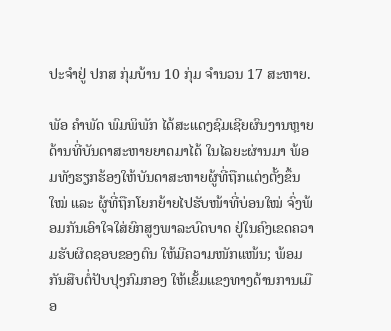ປະຈຳຢູ່ ປກສ ກຸ່ມບ້ານ 10 ກຸ່ມ ຈຳນວນ 17 ສະຫາຍ.

ພັອ ຄຳພັດ ພົມພິພັກ ໄດ້ສະແດງຊົມເຊີຍຜົນງານຫຼາຍດ້ານທີ່ບັນດາສະຫາຍຍາດມາໄດ້ ໃນໄລຍະຜ່ານມາ ພ້ອມທັງຮຽກຮ້ອງໃຫ້ບັນດາສະຫາຍຜູ້ທີ່ຖືກແຕ່ງຕັ້ງຂຶ້ນໃໝ່ ແລະ ຜູ້ທີ່ຖືກໂຍກຍ້າຍໄປຮັບໜ້າທີ່ບ່ອນໃໝ່ ຈົ່ງພ້ອມກັນເອົາໃຈໃສ່ຍົກສູງພາລະບົດບາດ ຢູ່ໃນຄົງເຂດຄວາມຮັບຜິດຊອບຂອງຕົນ ໃຫ້ມີຄວາມໜັກແໜ້ນ; ພ້ອມກັນສືບຕໍ່ປັບປຸງກົມກອງ ໃຫ້ເຂັ້ມແຂງທາງດ້ານການເມືອ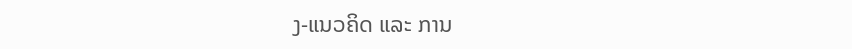ງ-ແນວຄິດ ແລະ ການ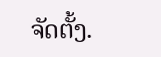ຈັດຕັ້ງ.